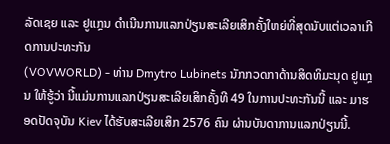ລັດເຊຍ ແລະ ຢູແກຼນ ດຳເນີນການແລກປ່ຽນສະເລີຍເສິກຄັ້ງໃຫຍ່ທີ່ສຸດນັບແຕ່ເວລາເກີດການປະທະກັນ
(VOVWORLD) - ທ່ານ Dmytro Lubinets ນັກກວດກາດ້ານສິດທິມະນຸດ ຢູແກຼນ ໃຫ້ຮູ້ວ່າ ນີ້ແມ່ນການແລກປ່ຽນສະເລີຍເສິກຄັ້ງທີ 49 ໃນການປະທະກັນນີ້ ແລະ ມາຮອດປັດຈຸບັນ Kiev ໄດ້ຮັບສະເລີຍເສິກ 2576 ຄົນ ຜ່ານບັນດາການແລກປ່ຽນນີ້.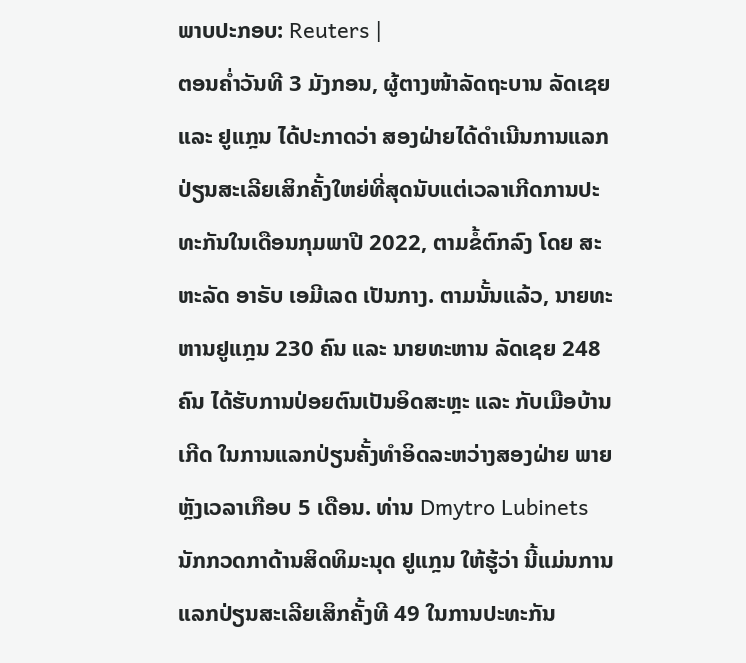ພາບປະກອບ: Reuters |
ຕອນຄ່ຳວັນທີ 3 ມັງກອນ, ຜູ້ຕາງໜ້າລັດຖະບານ ລັດເຊຍ ແລະ ຢູແກຼນ ໄດ້ປະກາດວ່າ ສອງຝ່າຍໄດ້ດຳເນີນການແລກປ່ຽນສະເລີຍເສິກຄັ້ງໃຫຍ່ທີ່ສຸດນັບແຕ່ເວລາເກີດການປະທະກັນໃນເດືອນກຸມພາປີ 2022, ຕາມຂໍ້ຕົກລົງ ໂດຍ ສະຫະລັດ ອາຣັບ ເອມີເລດ ເປັນກາງ. ຕາມນັ້ນແລ້ວ, ນາຍທະຫານຢູແກຼນ 230 ຄົນ ແລະ ນາຍທະຫານ ລັດເຊຍ 248 ຄົນ ໄດ້ຮັບການປ່ອຍຕົນເປັນອິດສະຫຼະ ແລະ ກັບເມືອບ້ານເກີດ ໃນການແລກປ່ຽນຄັ້ງທຳອິດລະຫວ່າງສອງຝ່າຍ ພາຍຫຼັງເວລາເກືອບ 5 ເດືອນ. ທ່ານ Dmytro Lubinets ນັກກວດກາດ້ານສິດທິມະນຸດ ຢູແກຼນ ໃຫ້ຮູ້ວ່າ ນີ້ແມ່ນການແລກປ່ຽນສະເລີຍເສິກຄັ້ງທີ 49 ໃນການປະທະກັນ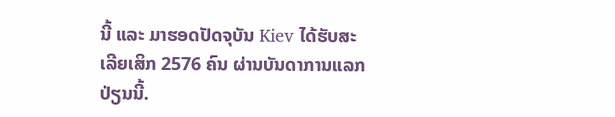ນີ້ ແລະ ມາຮອດປັດຈຸບັນ Kiev ໄດ້ຮັບສະເລີຍເສິກ 2576 ຄົນ ຜ່ານບັນດາການແລກປ່ຽນນີ້.